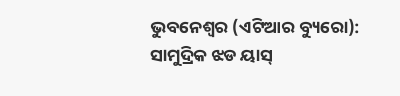ଭୁବନେଶ୍ୱର (ଏଟିଆର ବ୍ୟୁରୋ): ସାମୁଦ୍ରିକ ଝଡ ୟାସ୍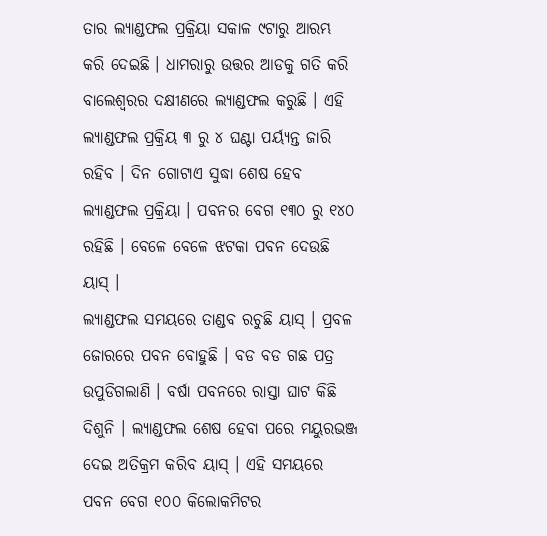ତାର ଲ୍ୟାଣ୍ଡଫଲ ପ୍ରକ୍ରିୟା ସକାଳ ୯ଟାରୁ ଆରମ୍ଭ କରି ଦେଇଛି । ଧାମରାରୁ ଉତ୍ତର ଆଡକୁ ଗତି କରି ବାଲେଶ୍ୱରର ଦକ୍ଷୀଣରେ ଲ୍ୟାଣ୍ଡଫଲ କରୁଛି । ଏହି ଲ୍ୟାଣ୍ଡଫଲ ପ୍ରକ୍ରିୟ ୩ ରୁ ୪ ଘଣ୍ଟା ପର୍ୟ୍ୟନ୍ତ ଜାରି ରହିବ । ଦିନ ଗୋଟାଏ ସୁଦ୍ଧା ଶେଷ ହେବ ଲ୍ୟାଣ୍ଡଫଲ ପ୍ରକ୍ରିୟା । ପବନର ବେଗ ୧୩୦ ରୁ ୧୪୦ ରହିଛି । ବେଳେ ବେଳେ ଝଟକା ପବନ ଦେଉଛି ୟାସ୍ ।
ଲ୍ୟାଣ୍ଡଫଲ ସମୟରେ ତାଣ୍ଡବ ରଚୁଛି ୟାସ୍ । ପ୍ରବଳ ଜୋରରେ ପବନ ବୋହୁଛି । ବଡ ବଡ ଗଛ ପତ୍ର ଉପୁଡିଗଲାଣି । ବର୍ଷା ପବନରେ ରାସ୍ତା ଘାଟ କିଛି ଦିଶୁନି । ଲ୍ୟାଣ୍ଡଫଲ ଶେଷ ହେବା ପରେ ମୟୁରଭଞ୍ଜ ଦେଇ ଅତିକ୍ରମ କରିବ ୟାସ୍ । ଏହି ସମୟରେ ପବନ ବେଗ ୧୦୦ କିଲୋକମିଟର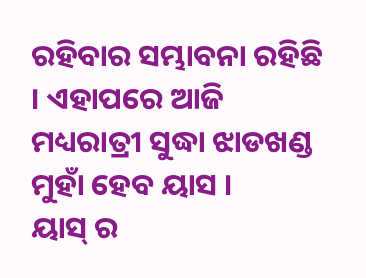ରହିବାର ସମ୍ଭାବନା ରହିଛି । ଏହାପରେ ଆଜି ମଧ୍ୟରାତ୍ରୀ ସୁଦ୍ଧା ଝାଡଖଣ୍ଡ ମୁହାଁ ହେବ ୟାସ ।
ୟାସ୍ ର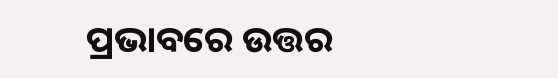ପ୍ରଭାବରେ ଉତ୍ତର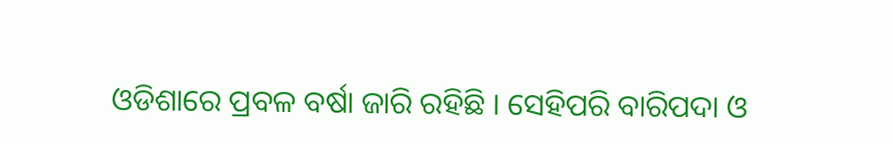ଓଡିଶାରେ ପ୍ରବଳ ବର୍ଷା ଜାରି ରହିଛି । ସେହିପରି ବାରିପଦା ଓ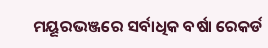ମୟୂରଭଞ୍ଜରେ ସର୍ବାଧିକ ବର୍ଷା ରେକର୍ଡ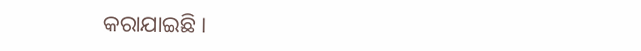କରାଯାଇଛି ।